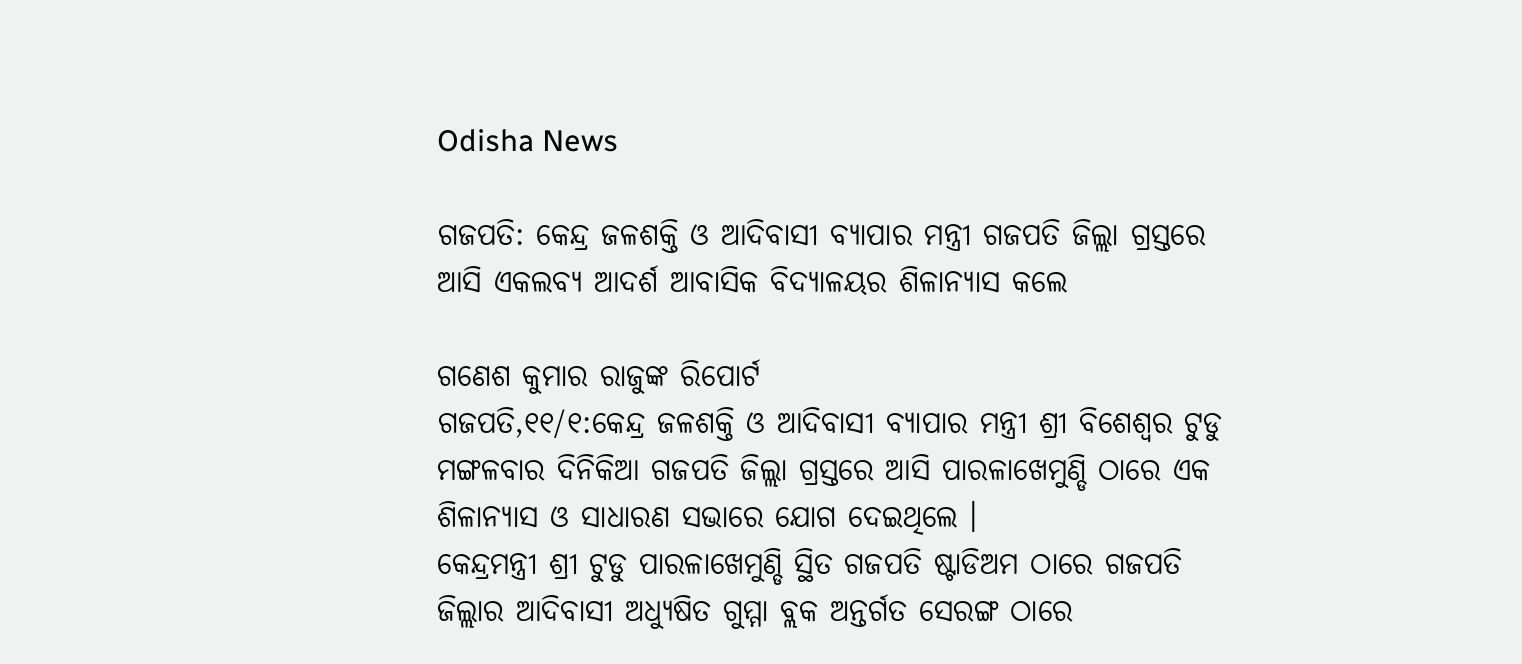Odisha News

ଗଜପତି: କେନ୍ଦ୍ର ଜଳଶକ୍ତି ଓ ଆଦିବାସୀ ବ୍ୟାପାର ମନ୍ତ୍ରୀ ଗଜପତି ଜିଲ୍ଲା ଗ୍ରସ୍ତରେ ଆସି ଏକଲବ୍ୟ ଆଦର୍ଶ ଆବାସିକ ବିଦ୍ୟାଳୟର ଶିଳାନ୍ୟାସ କଲେ

ଗଣେଶ କୁମାର ରାଜୁଙ୍କ ରିପୋର୍ଟ
ଗଜପତି,୧୧/୧:କେନ୍ଦ୍ର ଜଳଶକ୍ତି ଓ ଆଦିବାସୀ ବ୍ୟାପାର ମନ୍ତ୍ରୀ ଶ୍ରୀ ବିଶେଶ୍ୱର ଟୁଡୁ ମଙ୍ଗଳବାର ଦିନିକିଆ ଗଜପତି ଜିଲ୍ଲା ଗ୍ରସ୍ତରେ ଆସି ପାରଳାଖେମୁଣ୍ଡି ଠାରେ ଏକ ଶିଳାନ୍ୟାସ ଓ ସାଧାରଣ ସଭାରେ ଯୋଗ ଦେଇଥିଲେ ।
କେନ୍ଦ୍ରମନ୍ତ୍ରୀ ଶ୍ରୀ ଟୁଡୁ ପାରଳାଖେମୁଣ୍ଡି ସ୍ଥିତ ଗଜପତି ଷ୍ଟାଡିଅମ ଠାରେ ଗଜପତି ଜିଲ୍ଲାର ଆଦିବାସୀ ଅଧ୍ୟୁଷିତ ଗୁମ୍ମା ବ୍ଲକ ଅନ୍ତର୍ଗତ ସେରଙ୍ଗ ଠାରେ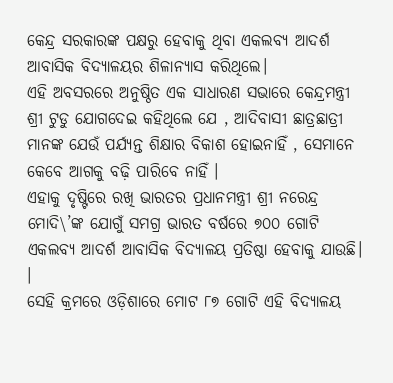କେନ୍ଦ୍ର ସରକାରଙ୍କ ପକ୍ଷରୁ ହେବାକୁ ଥିବା ଏକଲବ୍ୟ ଆଦର୍ଶ ଆବାସିକ ବିଦ୍ୟାଳୟର ଶିଳାନ୍ୟାସ କରିଥିଲେ।
ଏହି ଅବସରରେ ଅନୁଷ୍ଠିତ ଏକ ସାଧାରଣ ସଭାରେ କେନ୍ଦ୍ରମନ୍ତ୍ରୀ ଶ୍ରୀ ଟୁଡୁ ଯୋଗଦେଇ କହିଥିଲେ ଯେ , ଆଦିବାସୀ ଛାତ୍ରଛାତ୍ରୀ ମାନଙ୍କ ଯେଉଁ ପର୍ଯ୍ୟନ୍ତ ଶିକ୍ଷାର ବିକାଶ ହୋଇନାହିଁ , ସେମାନେ କେବେ ଆଗକୁ ବଢ଼ି ପାରିବେ ନାହିଁ ।
ଏହାକୁ ଦୃଷ୍ଟିରେ ରଖି ଭାରତର ପ୍ରଧାନମନ୍ତ୍ରୀ ଶ୍ରୀ ନରେନ୍ଦ୍ର ମୋଦି\’ଙ୍କ ଯୋଗୁଁ ସମଗ୍ର ଭାରତ ବର୍ଷରେ ୭୦୦ ଗୋଟି ଏକଲବ୍ୟ ଆଦର୍ଶ ଆବାସିକ ବିଦ୍ୟାଳୟ ପ୍ରତିଷ୍ଠା ହେବାକୁ ଯାଉଛି। ।
ସେହି କ୍ରମରେ ଓଡ଼ିଶାରେ ମୋଟ ୮୭ ଗୋଟି ଏହି ବିଦ୍ୟାଳୟ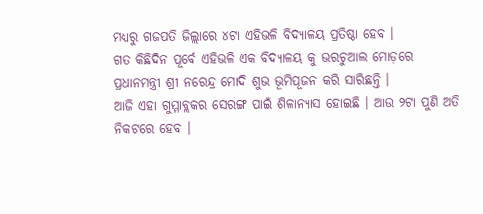ମଧ୍ୟରୁ ଗଜପତି ଜିଲ୍ଲାରେ ୪ଟା ଏହିଭଳି ବିଦ୍ୟାଳୟ ପ୍ରତିଷ୍ଠା ହେବ ।
ଗତ କିଛିଦିନ ପୂର୍ବେ ଏହିଭଳି ଏକ ବିଦ୍ୟାଳୟ କୁ ଭରଚୁଆଲ ମୋଡ଼ରେ ପ୍ରଧାନମନ୍ତ୍ରୀ ଶ୍ରୀ ନରେନ୍ଦ୍ର ମୋଦି ଶୁଭ ଭୂମିପୂଜନ କରି ସାରିଛନ୍ତି ।
ଆଜି ଏହା ଗୁମ୍ମାବ୍ଲକର ସେରଙ୍ଗ ପାଇଁ ଶିଳାନ୍ୟାସ ହୋଇଛି । ଆଉ ୨ଟା ପୁଣି ଅତି ନିକଟରେ ହେବ ।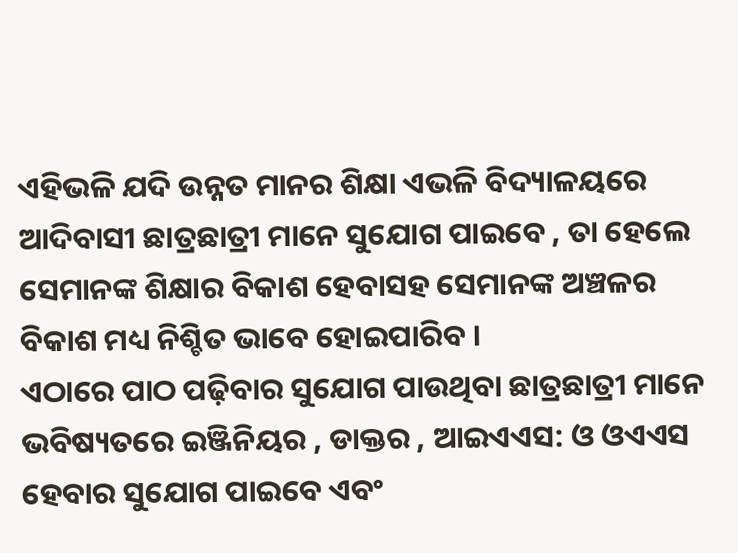ଏହିଭଳି ଯଦି ଉନ୍ନତ ମାନର ଶିକ୍ଷା ଏଭଳି ବିଦ୍ୟାଳୟରେ ଆଦିବାସୀ ଛାତ୍ରଛାତ୍ରୀ ମାନେ ସୁଯୋଗ ପାଇବେ , ତା ହେଲେ ସେମାନଙ୍କ ଶିକ୍ଷାର ବିକାଶ ହେବାସହ ସେମାନଙ୍କ ଅଞ୍ଚଳର ବିକାଶ ମଧ୍ୟ ନିଶ୍ଚିତ ଭାବେ ହୋଇପାରିବ ।
ଏଠାରେ ପାଠ ପଢ଼ିବାର ସୁଯୋଗ ପାଉଥିବା ଛାତ୍ରଛାତ୍ରୀ ମାନେ ଭବିଷ୍ୟତରେ ଇଞ୍ଜିନିୟର , ଡାକ୍ତର , ଆଇଏଏସ: ଓ ଓଏଏସ ହେବାର ସୁଯୋଗ ପାଇବେ ଏବଂ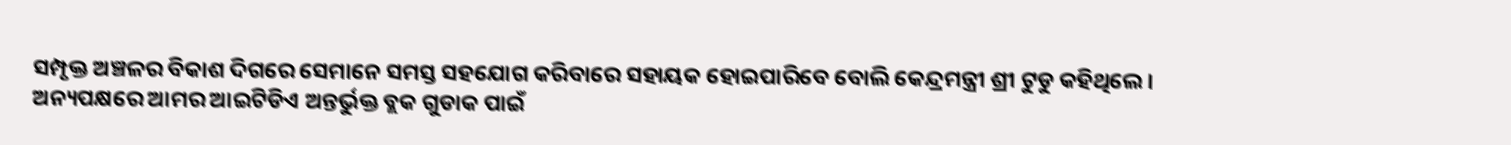ସମ୍ପୃକ୍ତ ଅଞ୍ଚଳର ବିକାଶ ଦିଗରେ ସେମାନେ ସମସ୍ତ ସହଯୋଗ କରିବାରେ ସହାୟକ ହୋଇପାରିବେ ବୋଲି କେନ୍ଦ୍ରମନ୍ତ୍ରୀ ଶ୍ରୀ ଟୁଡୁ କହିଥିଲେ ।
ଅନ୍ୟପକ୍ଷରେ ଆମର ଆଇଟିଡିଏ ଅନ୍ତର୍ଭୁକ୍ତ ବ୍ଲକ ଗୁଡାକ ପାଇଁ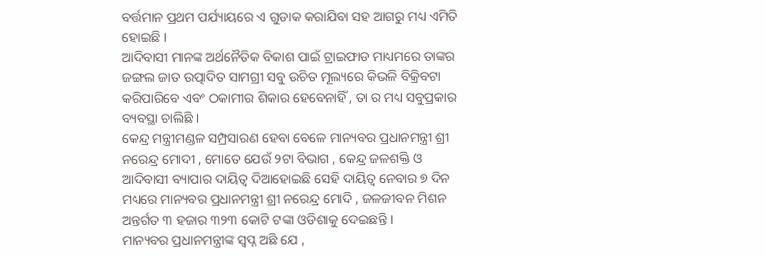ବର୍ତ୍ତମାନ ପ୍ରଥମ ପର୍ଯ୍ୟାୟରେ ଏ ଗୁଡାକ କରାଯିବା ସହ ଆଗରୁ ମଧ୍ୟ ଏମିତି ହୋଇଛି ।
ଆଦିବାସୀ ମାନଙ୍କ ଅର୍ଥନୈତିକ ବିକାଶ ପାଇଁ ଟ୍ରାଇଫାଡ ମାଧ୍ୟମରେ ତାଙ୍କର ଜଙ୍ଗଲ ଜାତ ଉତ୍ପାଦିତ ସାମଗ୍ରୀ ସବୁ ଉଚିତ ମୂଲ୍ୟରେ କିଭଳି ବିକ୍ରିବଟା କରିପାରିବେ ଏବଂ ଠକାମୀର ଶିକାର ହେବେନାହିଁ , ତା ର ମଧ୍ୟ ସବୁପ୍ରକାର ବ୍ୟବସ୍ଥା ଚାଲିଛି ।
କେନ୍ଦ୍ର ମନ୍ତ୍ରୀମଣ୍ଡଳ ସମ୍ପ୍ରସାରଣ ହେବା ବେଳେ ମାନ୍ୟବର ପ୍ରଧାନମନ୍ତ୍ରୀ ଶ୍ରୀ ନରେନ୍ଦ୍ର ମୋଦୀ , ମୋତେ ଯେଉଁ ୨ଟା ବିଭାଗ , କେନ୍ଦ୍ର ଜଳଶକ୍ତି ଓ ଆଦିବାସୀ ବ୍ୟାପାର ଦାୟିତ୍ୱ ଦିଆହୋଇଛି ସେହି ଦାୟିତ୍ୱ ନେବାର ୭ ଦିନ ମଧ୍ୟରେ ମାନ୍ୟବର ପ୍ରଧାନମନ୍ତ୍ରୀ ଶ୍ରୀ ନରେନ୍ଦ୍ର ମୋଦି , ଜଳଜୀବନ ମିଶନ ଅନ୍ତର୍ଗତ ୩ ହଜାର ୩୨୩ କୋଟି ଟଙ୍କା ଓଡିଶାକୁ ଦେଇଛନ୍ତି ।
ମାନ୍ୟବର ପ୍ରଧାନମନ୍ତ୍ରୀଙ୍କ ସ୍ୱପ୍ନ ଅଛି ଯେ ,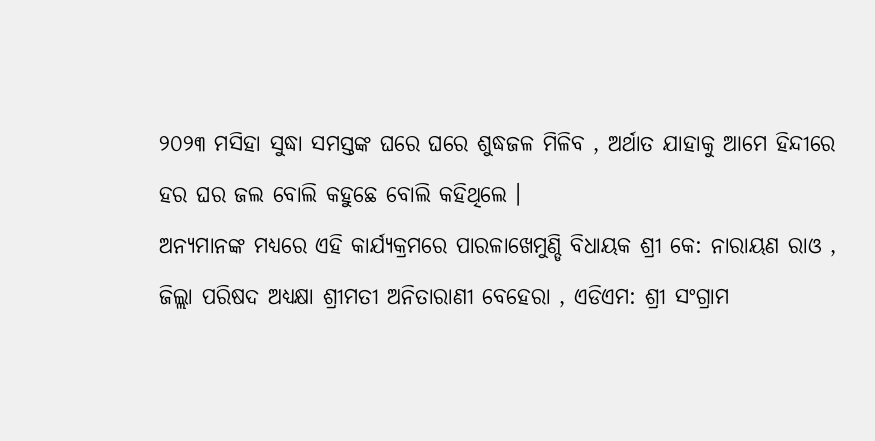୨୦୨୩ ମସିହା ସୁଦ୍ଧା ସମସ୍ତଙ୍କ ଘରେ ଘରେ ଶୁଦ୍ଧଜଳ ମିଳିବ , ଅର୍ଥାତ ଯାହାକୁ ଆମେ ହିନ୍ଦୀରେ ହର ଘର ଜଲ ବୋଲି କହୁଛେ ବୋଲି କହିଥିଲେ ।
ଅନ୍ୟମାନଙ୍କ ମଧ୍ୟରେ ଏହି କାର୍ଯ୍ୟକ୍ରମରେ ପାରଳାଖେମୁଣ୍ଡି ବିଧାୟକ ଶ୍ରୀ କେ: ନାରାୟଣ ରାଓ , ଜିଲ୍ଲା ପରିଷଦ ଅଧ୍ୟକ୍ଷା ଶ୍ରୀମତୀ ଅନିତାରାଣୀ ବେହେରା , ଏଡିଏମ: ଶ୍ରୀ ସଂଗ୍ରାମ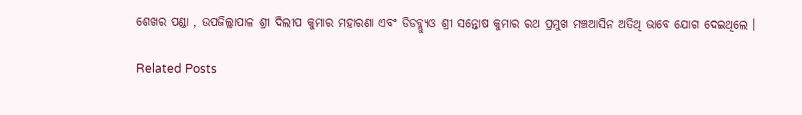ଶେଖର ପଣ୍ଡା , ଉପଜିଲ୍ଲାପାଳ ଶ୍ରୀ ଦିଲୀପ କୁମାର ମହାରଣା ଏବଂ ଡିଡବ୍ଲ୍ୟୁଓ ଶ୍ରୀ ସନ୍ତୋଷ କୁମାର ରଥ ପ୍ରମୁଖ ମଞ୍ଚଆସିନ ଅତିଥି ଭାବେ ଯୋଗ ଦେଇଥିଲେ ।

Related Posts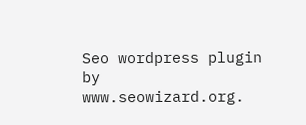Seo wordpress plugin by www.seowizard.org.